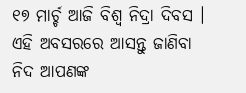୧୭ ମାର୍ଚ୍ଚ ଆଜି ବିଶ୍ୱ ନିଦ୍ରା ଦିବସ । ଏହି ଅବସରରେ ଆସନ୍ତୁ ଜାଣିବା ନିଦ ଆପଣଙ୍କ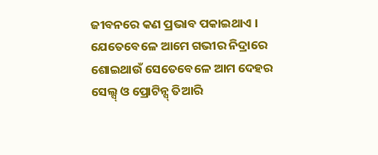ଜୀବନରେ କଣ ପ୍ରଭାବ ପକାଇଥାଏ । ଯେତେବେଳେ ଆମେ ଗଭୀର ନିଦ୍ରାରେ ଶୋଇଥାଉଁ ସେତେବେଳେ ଆମ ଦେହର ସେଲ୍ସ୍ ଓ ପ୍ରୋଟିନ୍ସ୍ ତିଆରି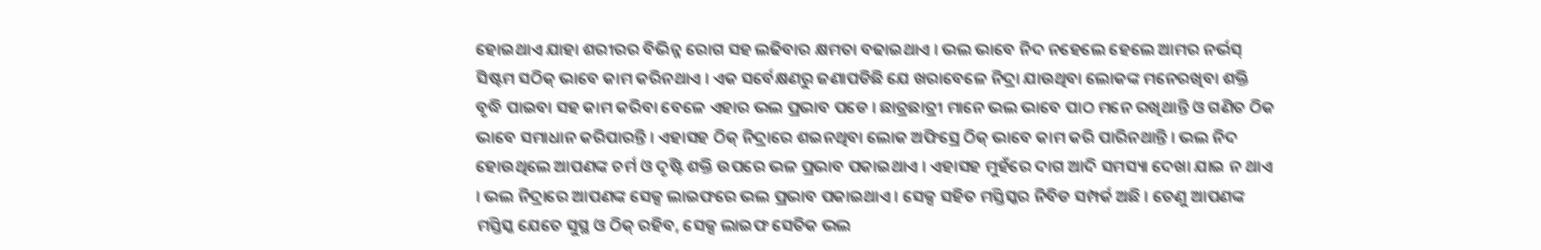ହୋଇଥାଏ ଯାହା ଶରୀରର ବିଭିନ୍ନ ରୋଗ ସହ ଲଢିବାର କ୍ଷମତା ବଢାଇଥାଏ । ଭଲ ଭାବେ ନିଦ ନହେଲେ ହେଲେ ଆମର ନର୍ଭସ୍ ସିଷ୍ଟମ ସଠିକ୍ ଭାବେ କାମ କରିନଥାଏ । ଏକ ସର୍ବେକ୍ଷଣରୁ ଜଣାପଡିଛି ଯେ ଖରାବେଳେ ନିଦ୍ରା ଯାଉଥିବା ଲୋକଙ୍କ ମନେରଖିବା ଶକ୍ତି ବୃଦ୍ଧି ପାଇବା ସହ କାମ କରିବା ବେଳେ ଏହାର ଭଲ ପ୍ରଭାବ ପଡେ । ଛାତ୍ରଛାତ୍ରୀ ମାନେ ଭଲ ଭାବେ ପାଠ ମନେ ରଖିଥାନ୍ତି ଓ ଗଣିତ ଠିକ ଭାବେ ସମାଧାନ କରିପାରନ୍ତି । ଏହାସହ ଠିକ୍ ନିଦ୍ରାରେ ଶଇନଥିବା ଲୋକ ଅଫିସ୍ରେ ଠିକ୍ ଭାବେ କାମ କରି ପାରିନଥାନ୍ତି । ଭଲ ନିଦ ହୋଉଥିଲେ ଆପଣଙ୍କ ଚର୍ମ ଓ ଦୃଷ୍ଟି ଶକ୍ତି ଉପରେ ଭଳ ପ୍ରଭାବ ପକାଇଥାଏ । ଏହାସହ ମୁହଁରେ ଦାଗ ଆଦି ସମସ୍ୟା ଦେଖା ଯାଇ ନ ଥାଏ । ଭଲ ନିଦ୍ରାରେ ଆପଣଙ୍କ ସେକ୍ସ ଲାଇଫରେ ଭଲ ପ୍ରଭାବ ପକାଇଥାଏ । ସେକ୍ସ ସହିତ ମସ୍ତିସ୍କର ନିବିଡ ସମ୍ପର୍କ ଅଛି । ତେଣୁ ଆପଣଙ୍କ ମସ୍ତିସ୍କ ଯେତେ ସୁସ୍ଥ ଓ ଠିକ୍ ରହିବ, ସେକ୍ସ ଲାଇଫ ସେତିକ ଭଲ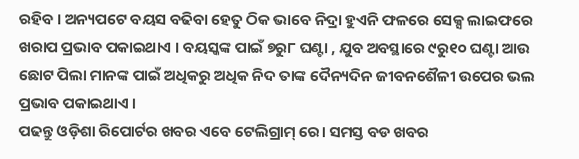ରହିବ । ଅନ୍ୟପଟେ ବୟସ ବଢିବା ହେତୁ ଠିକ ଭାବେ ନିଦ୍ରା ହୁଏନି ଫଳରେ ସେକ୍ସ ଲାଇଫରେ ଖରାପ ପ୍ରଭାବ ପକାଇଥାଏ । ବୟସ୍କଙ୍କ ପାଇଁ ୭ରୁ୮ ଘଣ୍ଟା , ଯୁବ ଅବସ୍ଥାରେ ୯ରୁ୧୦ ଘଣ୍ଟା ଆଉ ଛୋଟ ପିଲା ମାନଙ୍କ ପାଇଁ ଅଧିକରୁ ଅଧିକ ନିଦ ତାଙ୍କ ଦୈନ୍ୟଦିନ ଜୀବନଶୈଳୀ ଉପେର ଭଲ ପ୍ରଭାବ ପକାଇଥାଏ ।
ପଢନ୍ତୁ ଓଡ଼ିଶା ରିପୋର୍ଟର ଖବର ଏବେ ଟେଲିଗ୍ରାମ୍ ରେ। ସମସ୍ତ ବଡ ଖବର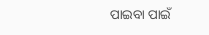ପାଇବା ପାଇଁ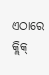ଏଠାରେ କ୍ଲିକ୍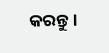କରନ୍ତୁ।